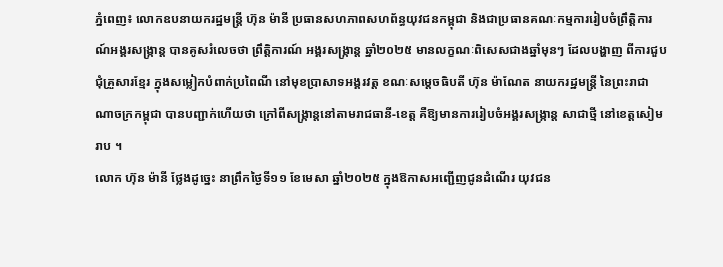ភ្នំពេញ៖ លោកឧបនាយករដ្ឋមន្ត្រី ហ៊ុន ម៉ានី ប្រធានសហភាពសហព័ន្ធយុវជនកម្ពុជា និងជាប្រធានគណៈកម្មការរៀបចំព្រឹត្តិការណ៍អង្គរសង្ក្រាន្ដ បានគូសរំលេចថា ព្រឹត្តិការណ៍ អង្គរសង្ក្រាន្ត ឆ្នាំ២០២៥ មានលក្ខណៈពិសេសជាងឆ្នាំមុនៗ ដែលបង្ហាញ ពីការជួបជុំគ្រួសារខ្មែរ ក្នុងសម្លៀកបំពាក់ប្រពៃណី នៅមុខប្រាសាទអង្គរវត្ត ខណៈសម្តេចធិបតី ហ៊ុន ម៉ាណែត នាយករដ្ឋមន្ត្រី នៃព្រះរាជាណាចក្រកម្ពុជា បានបញ្ជាក់ហើយថា ក្រៅពីសង្ក្រាន្តនៅតាមរាជធានី-ខេត្ត គឺឱ្យមានការរៀបចំអង្គរសង្ក្រាន្ត សាជាថ្មី នៅខេត្តសៀមរាប ។
លោក ហ៊ុន ម៉ានី ថ្លែងដូច្នេះ នាព្រឹកថ្ងៃទី១១ ខែមេសា ឆ្នាំ២០២៥ ក្នុងឱកាសអញ្ជើញជូនដំណើរ យុវជន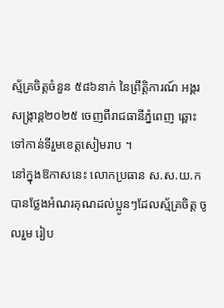ស្ម័គ្រចិត្តចំនួន ៥៨៦នាក់ នៃព្រឹត្តិការណ៍ អង្គរសង្រ្កាន្ត២០២៥ ចេញពីរាជធានីភ្នំពេញ ឆ្ពោះទៅកាន់ទីរួមខេត្តសៀមរាប ។
នៅក្នុងឱកាសនេះ លោកប្រធាន ស.ស.យ.ក បានថ្លែងអំណរគុណដល់ប្អូនៗដែលស្ម័គ្រចិត្ត ចូលរួម រៀប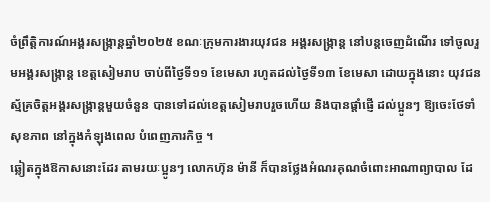ចំព្រឹត្តិការណ៍អង្គរសង្ក្រាន្ដឆ្នាំ២០២៥ ខណៈក្រុមការងារយុវជន អង្គរសង្ក្រាន្ត នៅបន្តចេញដំណើរ ទៅចូលរួមអង្គរសង្ក្រាន្ត ខេត្តសៀមរាប ចាប់ពីថ្ងៃទី១១ ខែមេសា រហូតដល់ថ្ងៃទី១៣ ខែមេសា ដោយក្នុងនោះ យុវជនស្ម័គ្រចិត្តអង្គរសង្ក្រាន្តមួយចំនួន បានទៅដល់ខេត្តសៀមរាបរួចហើយ និងបានផ្ដាំផ្ញើ ដល់ប្អូនៗ ឱ្យចេះថែទាំសុខភាព នៅក្នុងកំឡុងពេល បំពេញភារកិច្ច ។
ឆ្លៀតក្នុងឱកាសនោះដែរ តាមរយៈប្អូនៗ លោកហ៊ុន ម៉ានី ក៏បានថ្លែងអំណរគុណចំពោះអាណាព្យាបាល ដែ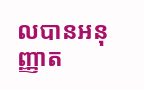លបានអនុញ្ញាត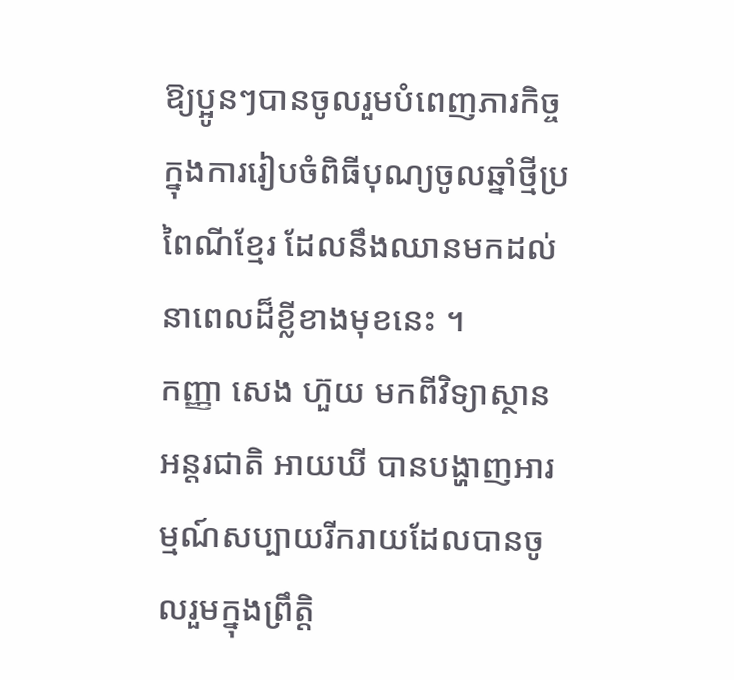ឱ្យប្អូនៗបានចូលរួមបំពេញភារកិច្ច ក្នុងការរៀបចំពិធីបុណ្យចូលឆ្នាំថ្មីប្រពៃណីខ្មែរ ដែលនឹងឈានមកដល់នាពេលដ៏ខ្លីខាងមុខនេះ ។
កញ្ញា សេង ហ៊ួយ មកពីវិទ្យាស្ថានអន្តរជាតិ អាយឃី បានបង្ហាញអារម្មណ៍សប្បាយរីករាយដែលបានចូលរួមក្នុងព្រឹត្តិ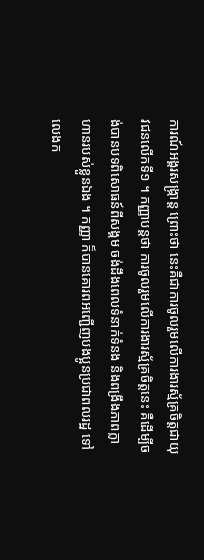ការណ៍អង្គរសង្ក្រាន្ត ព្រោះថា នេះគឺជាការចូលរួមលើការងារស្ម័គ្រចិត្តជាយុវជនលើកទី១ ។ កញ្ញាបន្តថា ការចូលរួមលើការងារស្ម័គ្រចិត្តនេះ គឺដើម្បីចង់បានបទពិសោធន៍ពីសង្គម ចង់ដឹងពេលទំនាក់ទំនង និងពង្រឹងភាពក្លាហានរបស់ខ្លួនឯង ។ កញ្ញា ក៏បានគោរពអញ្ជើញបងប្អូនប្រជាពលរដ្ឋ ទៅលេងក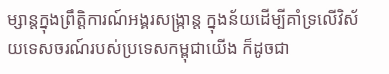ម្សាន្តក្នុងព្រឹត្តិការណ៍អង្គរសង្ក្រាន្ត ក្នុងន័យដើម្បីគាំទ្រលើវិស័យទេសចរណ៍របស់ប្រទេសកម្ពុជាយើង ក៏ដូចជា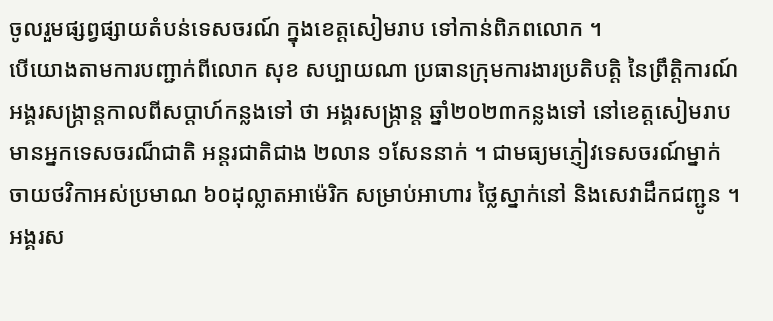ចូលរួមផ្សព្វផ្សាយតំបន់ទេសចរណ៍ ក្នុងខេត្តសៀមរាប ទៅកាន់ពិភពលោក ។
បើយោងតាមការបញ្ជាក់ពីលោក សុខ សប្បាយណា ប្រធានក្រុមការងារប្រតិបត្តិ នៃព្រឹត្តិការណ៍អង្គរសង្ក្រាន្ដកាលពីសប្តាហ៍កន្លងទៅ ថា អង្គរសង្ក្រាន្ត ឆ្នាំ២០២៣កន្លងទៅ នៅខេត្តសៀមរាប មានអ្នកទេសចរណ៏ជាតិ អន្តរជាតិជាង ២លាន ១សែននាក់ ។ ជាមធ្យមភ្ញៀវទេសចរណ៍ម្នាក់ ចាយថវិកាអស់ប្រមាណ ៦០ដុល្លាតអាម៉េរិក សម្រាប់អាហារ ថ្លៃស្នាក់នៅ និងសេវាដឹកជញ្ជូន ។
អង្គរស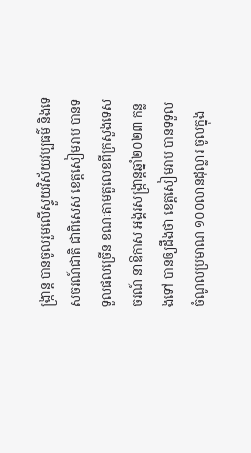ង្ក្រាន្ត បានចូលរួមលើស្ទួយវិស័យវប្បធម៌ និងទេសចរណ៍ជាតិ ជាពិសេស ខេត្តសៀមរាប បានទទួលផលច្រើន ខណៈតាមតួលេខពីក្រសួងទេសចរណ៍ នាឱកាស អង្គរសង្ក្រាន្តឆ្នាំ២០២៣ កន្លងទៅ បានឲ្យដឹងថា ខេត្តសៀមរាប បានទទួលចំណូលប្រមាណ ១០០លានដុល្លារ ចូលក្នុង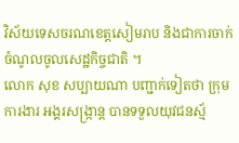វិស័យទេសចរណខេត្តសៀមរាប និងជាការចាក់ចំណូលចូលសេដ្ឋកិច្ចជាតិ ។
លោក សុខ សប្បាយណា បញ្ជាក់ទៀតថា ក្រុមការងារ អង្គរសង្ក្រាន្ត បានទទួលយុវជនស្ម័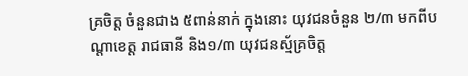គ្រចិត្ត ចំនួនជាង ៥ពាន់នាក់ ក្នុងនោះ យុវជនចំនួន ២/៣ មកពីបណ្តាខេត្ត រាជធានី និង១/៣ យុវជនស្ម័គ្រចិត្ត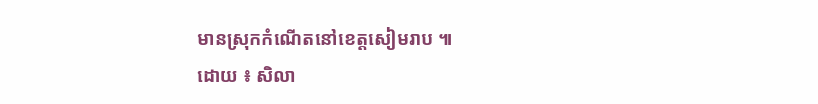មានស្រុកកំណើតនៅខេត្តសៀមរាប ៕
ដោយ ៖ សិលា